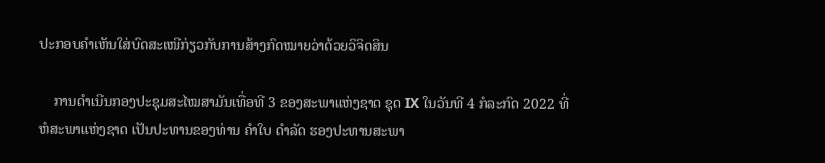ປະກອບຄຳເຫັນໃສ່ບົດສະເໜີກ່ຽວກັບການສ້າງກົດໝາຍວ່າດ້ວຍວິຈິດສິນ

    ການດຳເນີນກອງປະຊຸມສະໄໝສາມັນເທື່ອທີ 3 ຂອງສະພາແຫ່ງຊາດ ຊຸດ IX ໃນວັນທີ 4 ກໍລະກົດ 2022 ທີ່ຫໍສະພາແຫ່ງຊາດ ເປັນປະທານຂອງທ່ານ ຄຳໃບ ດຳລັດ ຮອງປະທານສະພາ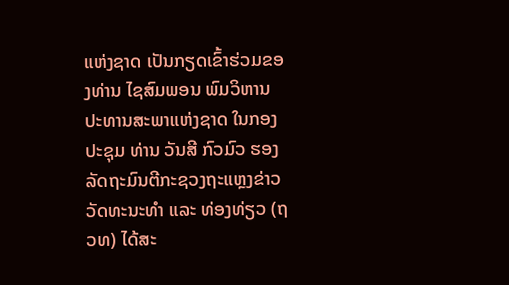ແຫ່ງຊາດ ເປັນກຽດເຂົ້າຮ່ວມຂອງທ່ານ ໄຊສົມພອນ ພົມວິຫານ ປະທານສະພາແຫ່ງຊາດ ໃນກອງປະຊຸມ ທ່ານ ວັນສີ ກົວມົວ ຮອງລັດຖະມົນຕີກະຊວງຖະແຫຼງຂ່າວ ວັດທະນະທຳ ແລະ ທ່ອງທ່ຽວ (ຖວທ) ໄດ້ສະ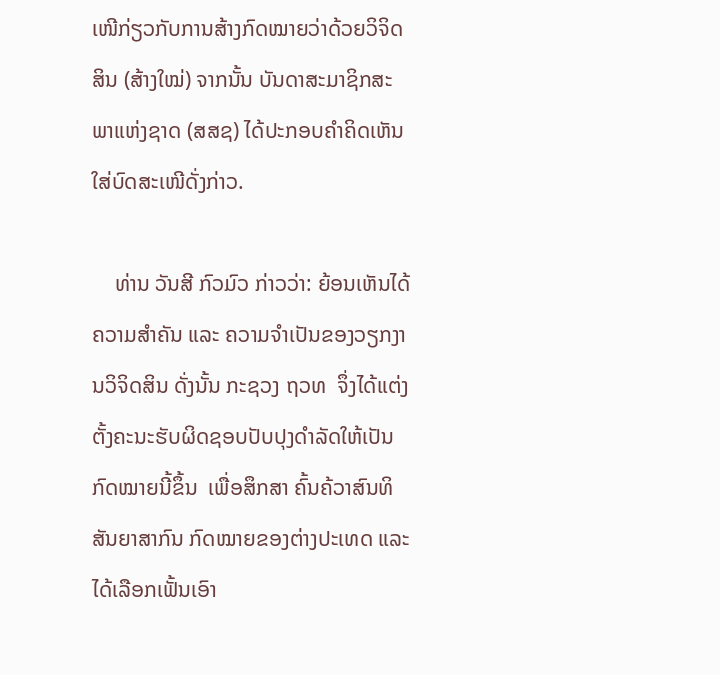ເໜີກ່ຽວກັບການສ້າງກົດໝາຍວ່າດ້ວຍວິຈິດສິນ (ສ້າງໃໝ່) ຈາກນັ້ນ ບັນດາສະມາຊິກສະພາແຫ່ງຊາດ (ສສຊ) ໄດ້ປະກອບຄຳຄິດເຫັນໃສ່ບົດສະເໜີດັ່ງກ່າວ.

    ທ່ານ ວັນສີ ກົວມົວ ກ່າວວ່າ: ຍ້ອນເຫັນໄດ້ຄວາມສໍາຄັນ ແລະ ຄວາມຈໍາເປັນຂອງວຽກງານວິຈິດສິນ ດັ່ງນັ້ນ ກະຊວງ ຖວທ  ຈຶ່ງໄດ້ແຕ່ງຕັ້ງຄະນະຮັບຜິດຊອບປັບປຸງດໍາລັດໃຫ້ເປັນກົດໝາຍນີ້ຂຶ້ນ  ເພື່ອສຶກສາ ຄົ້ນຄ້ວາສົນທິສັນຍາສາກົນ ກົດໝາຍຂອງຕ່າງປະເທດ ແລະ ໄດ້ເລືອກເຟັ້ນເອົາ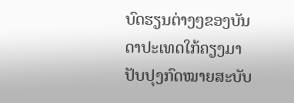ບົດຮຽນຕ່າງໆຂອງບັນດາປະເທດໃກ້ຄຽງມາປັບປຸງກົດໝາຍສະບັບ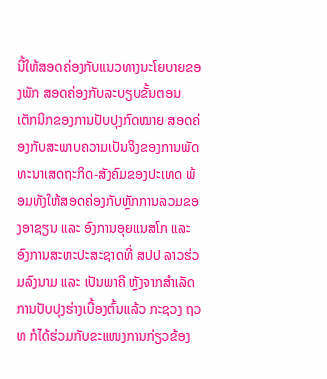ນີ້ໃຫ້ສອດຄ່ອງກັບແນວທາງນະໂຍບາຍຂອງພັກ ສອດຄ່ອງກັບລະບຽບຂັ້ນຕອນ ເຕັກນິກຂອງການປັບປຸງກົດໝາຍ ສອດຄ່ອງກັບສະພາບຄວາມເປັນຈິງຂອງການພັດທະນາເສດຖະກິດ-ສັງຄົມຂອງປະເທດ ພ້ອມທັງໃຫ້ສອດຄ່ອງກັບຫຼັກການລວມຂອງອາຊຽນ ແລະ ອົງການອຸຍແນສໂກ ແລະ ອົງການສະຫະປະສະຊາດທີ່ ສປປ ລາວຮ່ວມລົງນາມ ແລະ ເປັນພາຄີ ຫຼັງຈາກສໍາເລັດການປັບປຸງຮ່າງເບື້ອງຕົ້ນແລ້ວ ກະຊວງ ຖວທ ກໍໄດ້ຮ່ວມກັບຂະແໜງການກ່ຽວຂ້ອງ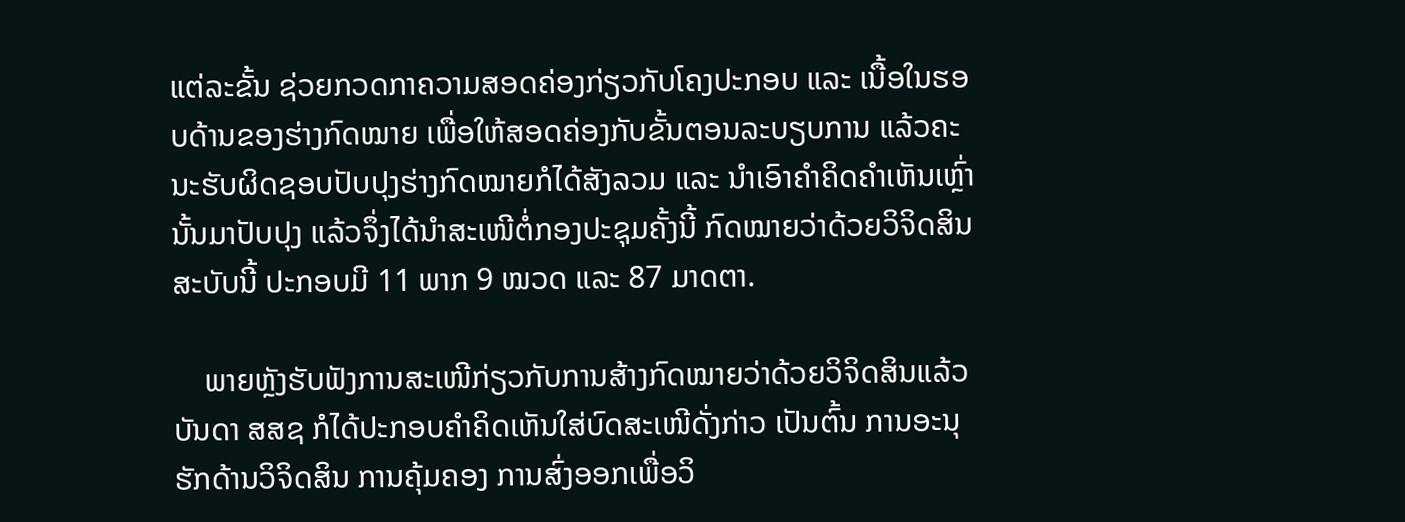ແຕ່ລະຂັ້ນ ຊ່ວຍກວດກາຄວາມສອດຄ່ອງກ່ຽວກັບໂຄງປະກອບ ແລະ ເນື້ອໃນຮອບດ້ານຂອງຮ່າງກົດໝາຍ ເພື່ອໃຫ້ສອດຄ່ອງກັບຂັ້ນຕອນລະບຽບການ ແລ້ວຄະນະຮັບຜິດຊອບປັບປຸງຮ່າງກົດໝາຍກໍໄດ້ສັງລວມ ແລະ ນໍາເອົາຄໍາຄິດຄໍາເຫັນເຫຼົ່ານັ້ນມາປັບປຸງ ແລ້ວຈຶ່ງໄດ້ນໍາສະເໜີຕໍ່ກອງປະຊຸມຄັ້ງນີ້ ກົດໝາຍວ່າດ້ວຍວິຈິດສິນສະບັບນີ້ ປະກອບມີ 11 ພາກ 9 ໝວດ ແລະ 87 ມາດຕາ.

    ພາຍຫຼັງຮັບຟັງການສະເໜີກ່ຽວກັບການສ້າງກົດໝາຍວ່າດ້ວຍວິຈິດສິນແລ້ວ ບັນດາ ສສຊ ກໍໄດ້ປະກອບຄຳຄິດເຫັນໃສ່ບົດສະເໜີດັ່ງກ່າວ ເປັນຕົ້ນ ການອະນຸຮັກດ້ານວິຈິດສິນ ການຄຸ້ມຄອງ ການສົ່ງອອກເພື່ອວິ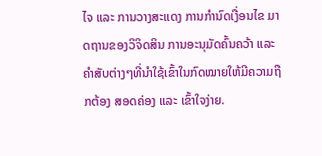ໄຈ ແລະ ການວາງສະແດງ ການກຳນົດເງື່ອນໄຂ ມາດຖານຂອງວິຈິດສິນ ການອະນຸມັດຄົ້ນຄວ້າ ແລະ ຄຳສັບຕ່າງໆທີ່ນຳໃຊ້ເຂົ້າໃນກົດໝາຍໃຫ້ມີຄວາມຖືກຕ້ອງ ສອດຄ່ອງ ແລະ ເຂົ້າໃຈງ່າຍ.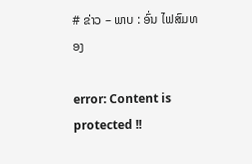# ຂ່າວ – ພາບ : ອົ່ນ ໄຟສົມທອງ

error: Content is protected !!